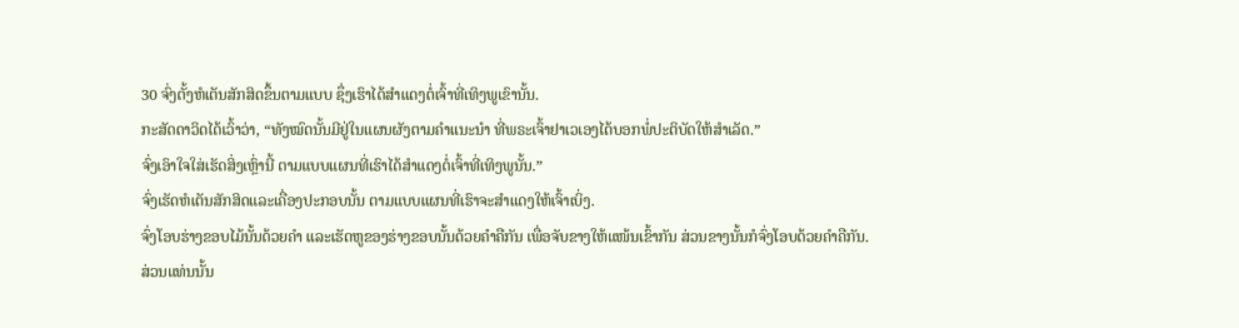30 ຈົ່ງຕັ້ງຫໍເຕັນສັກສິດຂຶ້ນຕາມແບບ ຊຶ່ງເຮົາໄດ້ສຳແດງຕໍ່ເຈົ້າທີ່ເທິງພູເຂົານັ້ນ.
ກະສັດດາວິດໄດ້ເວົ້າວ່າ, “ທັງໝົດນັ້ນມີຢູ່ໃນແຜນຜັງຕາມຄຳແນະນຳ ທີ່ພຣະເຈົ້າຢາເວເອງໄດ້ບອກພໍ່ປະຕິບັດໃຫ້ສຳເລັດ.”
ຈົ່ງເອົາໃຈໃສ່ເຮັດສິ່ງເຫຼົ່ານີ້ ຕາມແບບແຜນທີ່ເຮົາໄດ້ສຳແດງຕໍ່ເຈົ້າທີ່ເທິງພູນັ້ນ.”
ຈົ່ງເຮັດຫໍເຕັນສັກສິດແລະເຄື່ອງປະກອບນັ້ນ ຕາມແບບແຜນທີ່ເຮົາຈະສຳແດງໃຫ້ເຈົ້າເບິ່ງ.
ຈົ່ງໂອບຮ່າງຂອບໄມ້ນັ້ນດ້ວຍຄຳ ແລະເຮັດຫູຂອງຮ່າງຂອບນັ້ນດ້ວຍຄຳຄືກັນ ເພື່ອຈັບຂາງໃຫ້ແໜ້ນເຂົ້າກັນ ສ່ວນຂາງນັ້ນກໍຈົ່ງໂອບດ້ວຍຄຳຄືກັນ.
ສ່ວນແທ່ນນັ້ນ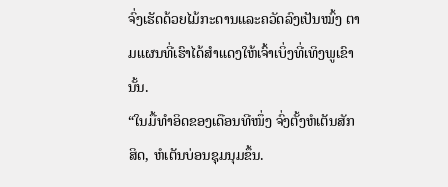ຈົ່ງເຮັດດ້ວຍໄມ້ກະດານແລະຄວັດລົງເປັນໝົ້ງ ຕາມແຜນທີ່ເຮົາໄດ້ສຳແດງໃຫ້ເຈົ້າເບິ່ງທີ່ເທິງພູເຂົານັ້ນ.
“ໃນມື້ທຳອິດຂອງເດືອນທີໜຶ່ງ ຈົ່ງຕັ້ງຫໍເຕັນສັກສິດ, ຫໍເຕັນບ່ອນຊຸມນຸມຂຶ້ນ.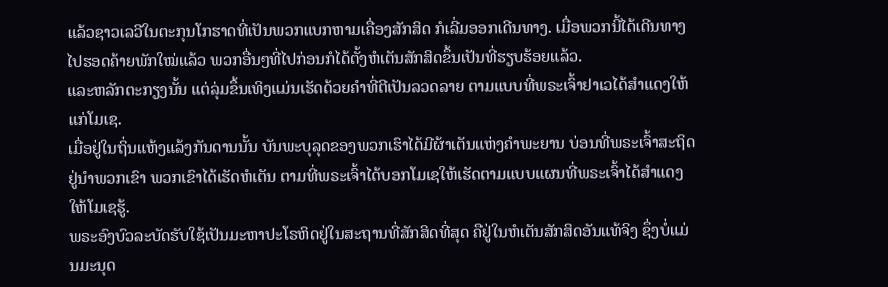ແລ້ວຊາວເລວີໃນຕະກຸນໂກຮາດທີ່ເປັນພວກແບກຫາມເຄື່ອງສັກສິດ ກໍເລີ່ມອອກເດີນທາງ. ເມື່ອພວກນີ້ໄດ້ເດີນທາງໄປຮອດຄ້າຍພັກໃໝ່ແລ້ວ ພວກອື່ນໆທີ່ໄປກ່ອນກໍໄດ້ຕັ້ງຫໍເຕັນສັກສິດຂຶ້ນເປັນທີ່ຮຽບຮ້ອຍແລ້ວ.
ແລະຫລັກຕະກຽງນັ້ນ ແຕ່ລຸ່ມຂຶ້ນເທິງແມ່ນເຮັດດ້ວຍຄຳທີ່ຕີເປັນລວດລາຍ ຕາມແບບທີ່ພຣະເຈົ້າຢາເວໄດ້ສຳແດງໃຫ້ແກ່ໂມເຊ.
ເມື່ອຢູ່ໃນຖິ່ນແຫ້ງແລ້ງກັນດານນັ້ນ ບັນພະບຸລຸດຂອງພວກເຮົາໄດ້ມີຜ້າເຕັນແຫ່ງຄຳພະຍານ ບ່ອນທີ່ພຣະເຈົ້າສະຖິດຢູ່ນຳພວກເຂົາ ພວກເຂົາໄດ້ເຮັດຫໍເຕັນ ຕາມທີ່ພຣະເຈົ້າໄດ້ບອກໂມເຊໃຫ້ເຮັດຕາມແບບແຜນທີ່ພຣະເຈົ້າໄດ້ສຳແດງໃຫ້ໂມເຊຮູ້.
ພຣະອົງບົວລະບັດຮັບໃຊ້ເປັນມະຫາປະໂຣຫິດຢູ່ໃນສະຖານທີ່ສັກສິດທີ່ສຸດ ຄືຢູ່ໃນຫໍເຕັນສັກສິດອັນແທ້ຈິງ ຊຶ່ງບໍ່ແມ່ນມະນຸດ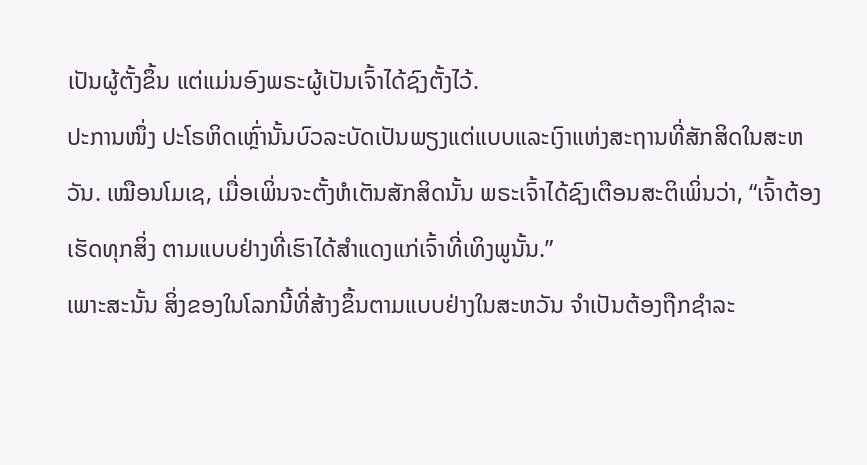ເປັນຜູ້ຕັ້ງຂຶ້ນ ແຕ່ແມ່ນອົງພຣະຜູ້ເປັນເຈົ້າໄດ້ຊົງຕັ້ງໄວ້.
ປະການໜຶ່ງ ປະໂຣຫິດເຫຼົ່ານັ້ນບົວລະບັດເປັນພຽງແຕ່ແບບແລະເງົາແຫ່ງສະຖານທີ່ສັກສິດໃນສະຫວັນ. ເໝືອນໂມເຊ, ເມື່ອເພິ່ນຈະຕັ້ງຫໍເຕັນສັກສິດນັ້ນ ພຣະເຈົ້າໄດ້ຊົງເຕືອນສະຕິເພິ່ນວ່າ, “ເຈົ້າຕ້ອງເຮັດທຸກສິ່ງ ຕາມແບບຢ່າງທີ່ເຮົາໄດ້ສຳແດງແກ່ເຈົ້າທີ່ເທິງພູນັ້ນ.”
ເພາະສະນັ້ນ ສິ່ງຂອງໃນໂລກນີ້ທີ່ສ້າງຂຶ້ນຕາມແບບຢ່າງໃນສະຫວັນ ຈຳເປັນຕ້ອງຖືກຊຳລະ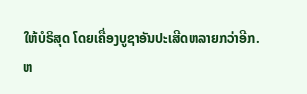ໃຫ້ບໍຣິສຸດ ໂດຍເຄື່ອງບູຊາອັນປະເສີດຫລາຍກວ່າອີກ.
ຫ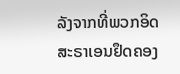ລັງຈາກທີ່ພວກອິດສະຣາເອນຢຶດຄອງ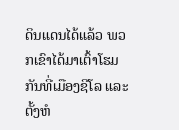ດິນແດນໄດ້ແລ້ວ ພວກເຂົາໄດ້ມາເຕົ້າໂຮມກັນທີ່ເມືອງຊີໂລ ແລະຕັ້ງຫໍ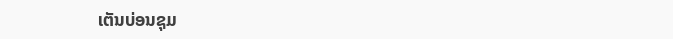ເຕັນບ່ອນຊຸມ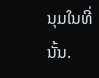ນຸມໃນທີ່ນັ້ນ.